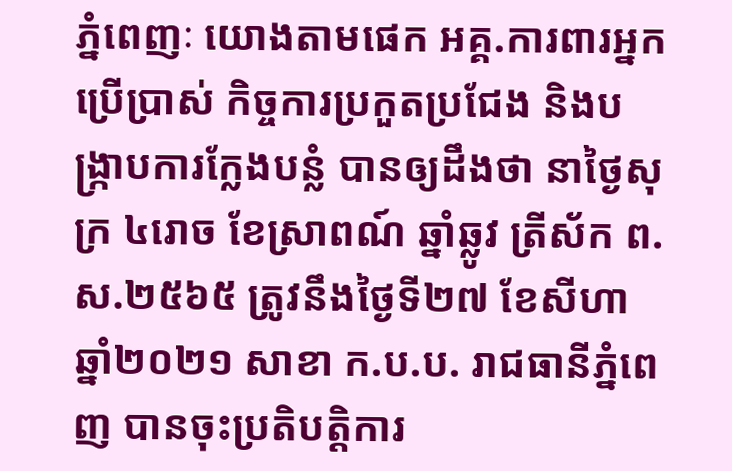ភ្នំពេញៈ យោងតាមផេក អគ្គ.ការពារអ្នកប្រើប្រាស់ កិច្ចការប្រកួតប្រជែង និងបង្រ្កាបការក្លែងបន្លំ បានឲ្យដឹងថា នាថ្ងៃសុក្រ ៤រោច ខែស្រាពណ៍ ឆ្នាំឆ្លូវ ត្រីស័ក ព.ស.២៥៦៥ ត្រូវនឹងថ្ងៃទី២៧ ខែសីហា ឆ្នាំ២០២១ សាខា ក.ប.ប. រាជធានីភំ្នពេញ បានចុះប្រតិបត្តិការ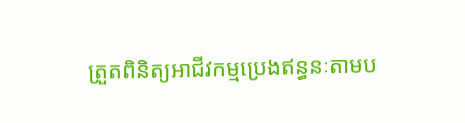ត្រួតពិនិត្យអាជីវកម្មប្រេងឥន្ធនៈតាមប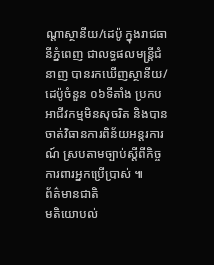ណ្តាស្ថានីយ/ដេប៉ូ ក្នុងរាជធានីភ្នំពេញ ជាលទ្ធផលមន្ត្រីជំនាញ បានរកឃើញស្ថានីយ/ដេប៉ូចំនួន ០៦ទីតាំង ប្រកបអាជីវកម្មមិនសុចរិត និងបានចាត់វិធានការពិន័យអន្តរការណ៍ ស្របតាមច្បាប់ស្តីពីកិច្ចការពារអ្នកប្រើប្រាស់ ៕
ព័ត៌មានជាតិ
មតិយោបល់